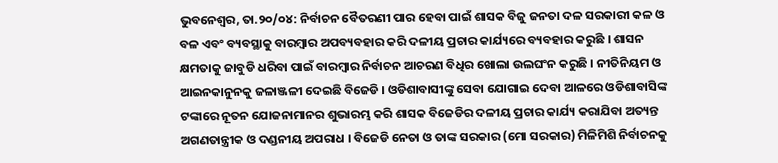ଭୁବନେଶ୍ୱର, ତା.୨୦/୦୪: ନିର୍ବାଚନ ବୈତରଣୀ ପାର ହେବା ପାଇଁ ଶାସକ ବିଜୁ ଜନତା ଦଳ ସରକାରୀ କଳ ଓ ବଳ ଏବଂ ବ୍ୟବସ୍ଥାକୁ ବାରମ୍ବାର ଅପବ୍ୟବହାର କରି ଦଳୀୟ ପ୍ରଚାର କାର୍ଯ୍ୟରେ ବ୍ୟବହାର କରୁଛି । ଶାସନ କ୍ଷମତାକୁ ଜାବୁଡି ଧରିବା ପାଇଁ ବାରମ୍ବାର ନିର୍ବାଚନ ଆଚରଣ ବିଧିର ଖୋଲା ଉଲଘଂନ କରୁଛି । ନୀତିନିୟମ ଓ ଆଇନକାନୁନକୁ ଜଳାଞ୍ଜଳୀ ଦେଇଛି ବିଜେଡି । ଓଡିଶାବାସୀଙ୍କୁ ସେବା ଯୋଗାଇ ଦେବା ଆଳରେ ଓଡିଶାବାସିଙ୍କ ଟଙ୍କାରେ ନୂତନ ଯୋଜନାମାନର ଶୁଭାରମ୍ଭ କରି ଶାସକ ବିଜେଡିର ଦଳୀୟ ପ୍ରଚାର କାର୍ଯ୍ୟ କରାଯିବା ଅତ୍ୟନ୍ତ ଅଗଣତାନ୍ତ୍ରୀକ ଓ ଦଣ୍ଡନୀୟ ଅପରାଧ । ବିଜେଡି ନେତା ଓ ତାଙ୍କ ସରକାର (ମୋ ସରକାର) ମିଳିମିଶି ନିର୍ବାଚନକୁ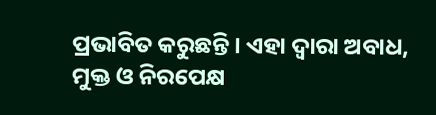ପ୍ରଭାବିତ କରୁଛନ୍ତି । ଏହା ଦ୍ୱାରା ଅବାଧ, ମୁକ୍ତ ଓ ନିରପେକ୍ଷ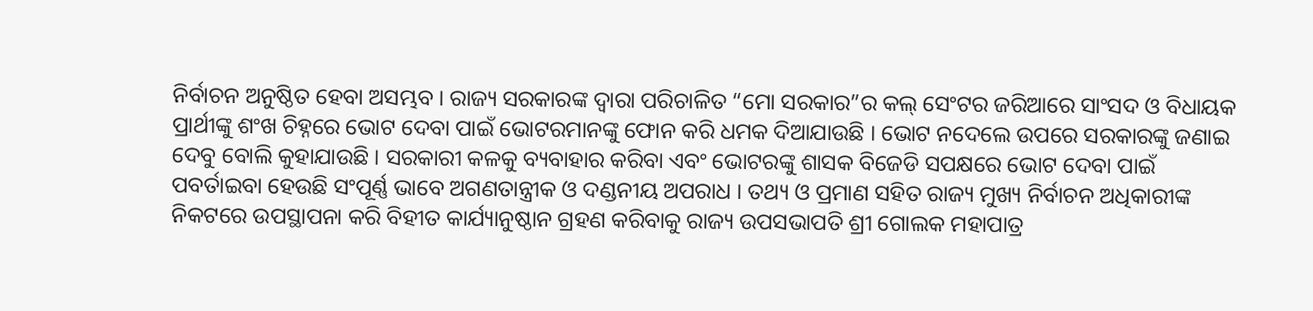ନିର୍ବାଚନ ଅନୁଷ୍ଠିତ ହେବା ଅସମ୍ଭବ । ରାଜ୍ୟ ସରକାରଙ୍କ ଦ୍ୱାରା ପରିଚାଳିତ “ମୋ ସରକାର”ର କଲ୍ ସେଂଟର ଜରିଆରେ ସାଂସଦ ଓ ବିଧାୟକ ପ୍ରାର୍ଥୀଙ୍କୁ ଶଂଖ ଚିହ୍ନରେ ଭୋଟ ଦେବା ପାଇଁ ଭୋଟରମାନଙ୍କୁ ଫୋନ କରି ଧମକ ଦିଆଯାଉଛି । ଭୋଟ ନଦେଲେ ଉପରେ ସରକାରଙ୍କୁ ଜଣାଇ ଦେବୁ ବୋଲି କୁହାଯାଉଛି । ସରକାରୀ କଳକୁ ବ୍ୟବାହାର କରିବା ଏବଂ ଭୋଟରଙ୍କୁ ଶାସକ ବିଜେଡି ସପକ୍ଷରେ ଭୋଟ ଦେବା ପାଇଁ ପବର୍ତାଇବା ହେଉଛି ସଂପୂର୍ଣ୍ଣ ଭାବେ ଅଗଣତାନ୍ତ୍ରୀକ ଓ ଦଣ୍ଡନୀୟ ଅପରାଧ । ତଥ୍ୟ ଓ ପ୍ରମାଣ ସହିତ ରାଜ୍ୟ ମୁଖ୍ୟ ନିର୍ବାଚନ ଅଧିକାରୀଙ୍କ ନିକଟରେ ଉପସ୍ଥାପନା କରି ବିହୀତ କାର୍ଯ୍ୟାନୁଷ୍ଠାନ ଗ୍ରହଣ କରିବାକୁ ରାଜ୍ୟ ଉପସଭାପତି ଶ୍ରୀ ଗୋଲକ ମହାପାତ୍ର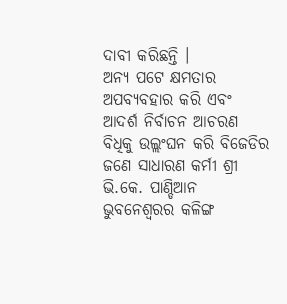ଦାବୀ କରିଛନ୍ତି ।
ଅନ୍ୟ ପଟେ କ୍ଷମତାର ଅପବ୍ୟବହାର କରି ଏବଂ ଆଦର୍ଶ ନିର୍ବାଚନ ଆଚରଣ ବିଧିକୁ ଉଲ୍ଲଂଘନ କରି ବିଜେଡିର ଜଣେ ସାଧାରଣ କର୍ମୀ ଶ୍ରୀ ଭି.କେ. ପାଣ୍ଡିଆନ ଭୁବନେଶ୍ୱରର କଳିଙ୍ଗ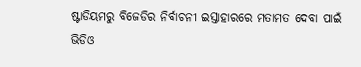ଷ୍ଟାଡିୟମରୁ ବିଜେଡିର ନିର୍ବାଚନୀ ଇସ୍ତାହାରରେ ମତାମତ ଦେବା ପାଇଁ ଭିଡିଓ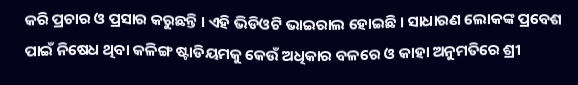କରି ପ୍ରଚାର ଓ ପ୍ରସାର କରୁଛନ୍ତି । ଏହି ଭିଡିଓଟି ଭାଇରାଲ ହୋଇଛି । ସାଧାରଣ ଲୋକଙ୍କ ପ୍ରବେଶ ପାଇଁ ନିଷେଧ ଥିବା କଳିଙ୍ଗ ଷ୍ଟାଡିୟମକୁ କେଉଁ ଅଧିକାର ବଳରେ ଓ କାହା ଅନୁମତିରେ ଶ୍ରୀ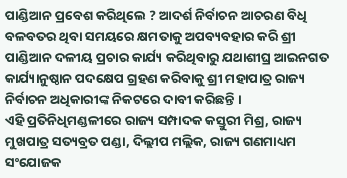ପାଣ୍ଡିଆନ ପ୍ରବେଶ କରିଥିଲେ ? ଆଦର୍ଶ ନିର୍ବାଚନ ଆଚରଣ ବିଧି ବଳବତର ଥିବା ସମୟରେ କ୍ଷମତାକୁ ଅପବ୍ୟବହାର କରି ଶ୍ରୀ ପାଣ୍ଡିଆନ ଦଳୀୟ ପ୍ରଚାର କାର୍ଯ୍ୟ କରିଥିବାରୁ ଯଥାଶୀଘ୍ର ଆଇନଗତ କାର୍ଯ୍ୟାନୁଷ୍ଠାନ ପଦକ୍ଷେପ ଗ୍ରହଣ କରିବାକୁ ଶ୍ରୀ ମହାପାତ୍ର ରାଜ୍ୟ ନିର୍ବାଚନ ଅଧିକାରୀଙ୍କ ନିକଟରେ ଦାବୀ କରିଛନ୍ତି ।
ଏହି ପ୍ରତିନିଧିମଣ୍ଡଳୀରେ ରାଜ୍ୟ ସମ୍ପାଦକ କସ୍ତୁରୀ ମିଶ୍ର, ରାଜ୍ୟ ମୁଖପାତ୍ର ସତ୍ୟବ୍ରତ ପଣ୍ଡା, ଦିଲ୍ଲୀପ ମଲ୍ଲିକ, ରାଜ୍ୟ ଗଣମାଧ୍ୟମ ସଂଯୋଜକ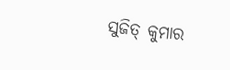ସୁଜିତ୍ କୁମାର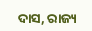ଦାସ, ରାଜ୍ୟ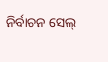ନିର୍ବାଚନ ସେଲ୍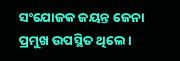ସଂଯୋଜକ ଜୟନ୍ତ ଜେନା ପ୍ରମୁଖ ଉପସ୍ଥିତ ଥିଲେ ।